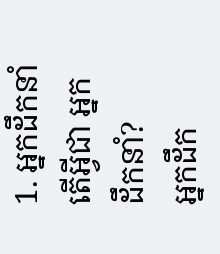1. អ្នកដឹកនាំ
តើអ្វីជា អ្នកដឹកនាំ?
អ្នកដឹក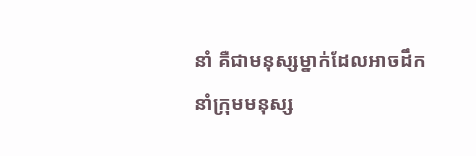នាំ គឺជាមនុស្សម្នាក់ដែលអាចដឹកនាំក្រុមមនុស្ស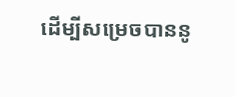ដើម្បីសម្រេចបាននូ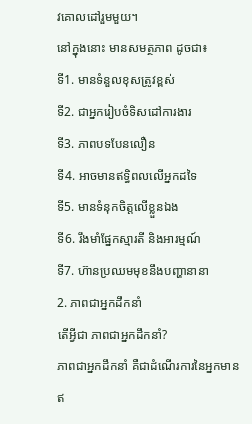វគោលដៅរួមមួយ។
នៅក្នុងនោះ មានសមត្ថភាព ដូចជា៖
ទី1. មានទំនួលខុសត្រូវខ្ពស់
ទី2. ជាអ្នករៀបចំទិសដៅការងារ
ទី3. ភាពបទបែនលឿន
ទី4. អាចមានឥទ្ធិពលលើអ្នកដទៃ
ទី5. មានទំនុកចិត្តលើខ្លួនឯង
ទី6. រឹងមាំផ្នែកស្មារតី និងអារម្មណ៍
ទី7. ហ៊ានប្រឈមមុខនឹងបញ្ហានានា
2. ភាពជាអ្នកដឹកនាំ
តើអ្វីជា ភាពជាអ្នកដឹកនាំ?
ភាពជាអ្នកដឹកនាំ គឺជាដំណើរការនៃអ្នកមានឥ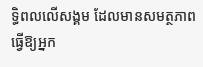ទ្ធិពលលើសង្គម ដែលមានសមត្ថភាពធ្វើឱ្យអ្នក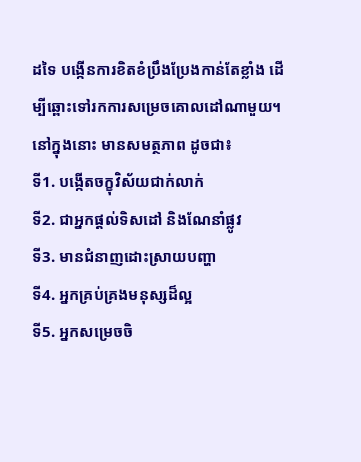ដទៃ បង្កើនការខិតខំប្រឹងប្រែងកាន់តែខ្លាំង ដើម្បីឆ្ពោះទៅរកការសម្រេចគោលដៅណាមួយ។
នៅក្នុងនោះ មានសមត្ថភាព ដូចជា៖
ទី1. បង្កើតចក្ខុវិស័យជាក់លាក់
ទី2. ជាអ្នកផ្តល់ទិសដៅ និងណែនាំផ្លូវ
ទី3. មានជំនាញដោះស្រាយបញ្ហា
ទី4. អ្នកគ្រប់គ្រងមនុស្សដ៏ល្អ
ទី5. អ្នកសម្រេចចិ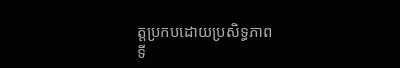ត្តប្រកបដោយប្រសិទ្ធភាព
ទី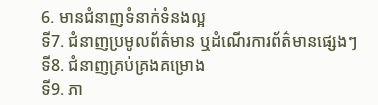6. មានជំនាញទំនាក់ទំនងល្អ
ទី7. ជំនាញប្រមូលព័ត៌មាន ឬដំណើរការព័ត៌មានផ្សេងៗ
ទី8. ជំនាញគ្រប់គ្រងគម្រោង
ទី9. ភា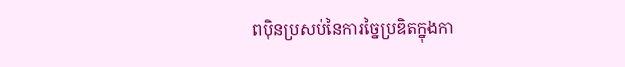ពប៉ិនប្រសប់នៃការច្នៃប្រឌិតក្នុងកា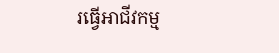រធ្វើអាជីវកម្ម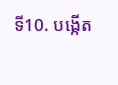ទី10. បង្កើត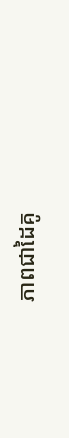ភាពជាដៃគូ